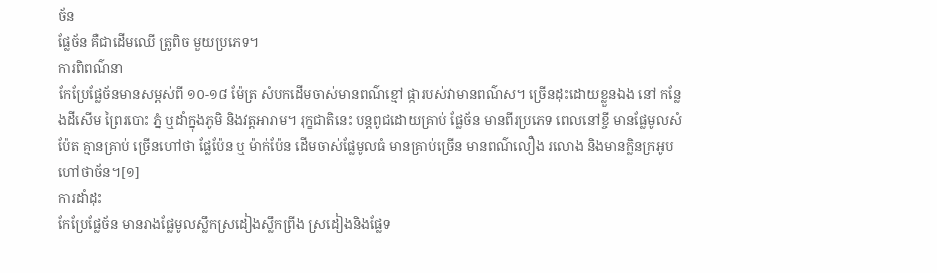ច័ន
ផ្លែច័ន គឺជាដើមឈើ ត្រូពិច មួយប្រភេទ។
ការពិពណ៌នា
កែប្រែផ្លែច័នមានសម្ពស់ពី ១០-១៨ ម៉ែត្រ សំបកដើមចាស់មានពណ៌ខ្មៅ ផ្ការបស់វាមានពណ៌ស។ ច្រើនដុះដោយខ្លួនឯង នៅ កន្លែងដីសើម ព្រៃរបោះ ភ្នំ ឬដាំក្នុងភូមិ និងវត្តអារាម។ រុក្ខជាតិនេះ បន្តពូជដោយគ្រាប់ ផ្លែច័ន មានពីរប្រភេទ ពេលនៅខ្ចី មានផ្លែមូលសំប៉ែត គ្មានគ្រាប់ ច្រើនហៅថា ផ្លែប៉ែន ឬ ម៉ាក់ប៉ែន ដើមចាស់ផ្លែមូលធំ មានគ្រាប់ច្រើន មានពណ៌លឿង រលោង និងមានក្លិនក្រអូប ហៅថាច័ន។[១]
ការដាំដុះ
កែប្រែផ្លែច័ន មានរាងផ្លែមូលស្លឹកស្រដៀងស្លឹកព្រីង ស្រដៀងនិងផ្លែទ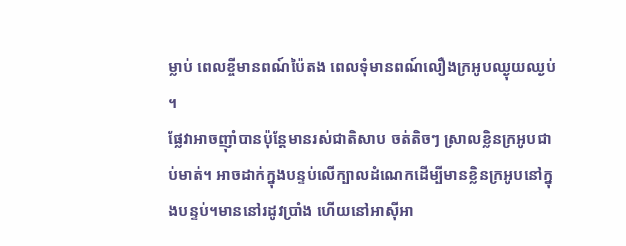ម្លាប់ ពេលខ្ចីមានពណ៍ប៉ៃតង ពេលទុំមានពណ៍លឿងក្រអូបឈ្ងុយឈ្ងប់ ។
ផ្លែវាអាចញ៉ាំបានប៉ុន្តែមានរស់ជាតិសាប ចត់តិចៗ ស្រាលខ្លិនក្រអូបជាប់មាត់។ អាចដាក់ក្នុងបន្ទប់លើក្បាលដំណេកដើម្បីមានខ្លិនក្រអូបនៅក្នុងបន្ទប់។មាននៅរដូវប្រាំង ហើយនៅអាសុីអា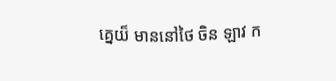គ្នេយ៏ មាននៅថៃ ចិន ឡាវ ក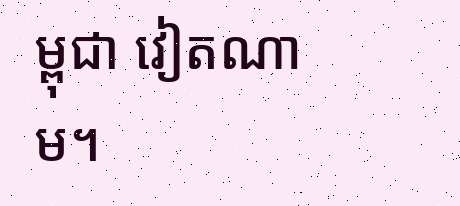ម្ពុជា វៀតណាម។